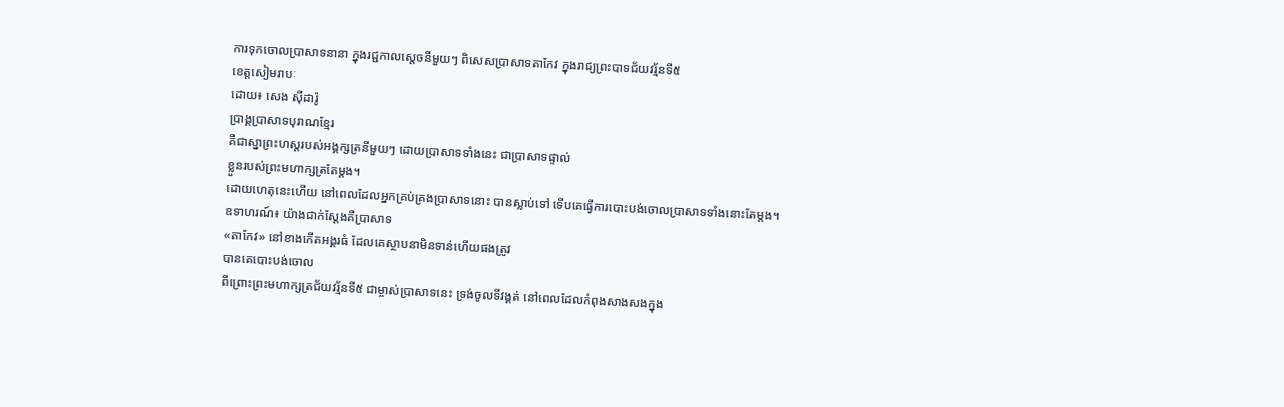ការទុកចោលប្រាសាទនានា ក្នុងរជ្ជកាលស្តេចនីមួយៗ ពិសេសប្រាសាទតាកែវ ក្នុងរាជ្យព្រះបាទជ័យវរ្ម័នទី៥
ខេត្តសៀមរាបៈ
ដោយ៖ សេង ស៊ីដារ៉ូ
ប្រាង្គប្រាសាទបុរាណខ្មែរ
គឺជាស្នាព្រះហស្តរបស់អង្គក្សត្រនីមួយៗ ដោយប្រាសាទទាំងនេះ ជាប្រាសាទផ្ទាល់
ខ្លួនរបស់ព្រះមហាក្សត្រតែម្តង។
ដោយហេតុនេះហើយ នៅពេលដែលអ្នកគ្រប់គ្រងប្រាសាទនោះ បានស្លាប់ទៅ ទើបគេធ្វើការបោះបង់ចោលប្រាសាទទាំងនោះតែម្តង។
ឧទាហរណ៍៖ យ៉ាងជាក់ស្តែងគឺប្រាសាទ
«តាកែវ» នៅខាងកើតអង្គរធំ ដែលគេស្ថាបនាមិនទាន់ហើយផងត្រូវ
បានគេបោះបង់ចោល
ពីព្រោះព្រះមហាក្សត្រជ័យវរ្ម័នទី៥ ជាម្ចាស់ប្រាសាទនេះ ទ្រង់ចូលទីវង្គត់ នៅពេលដែលកំពុងសាងសងក្នុង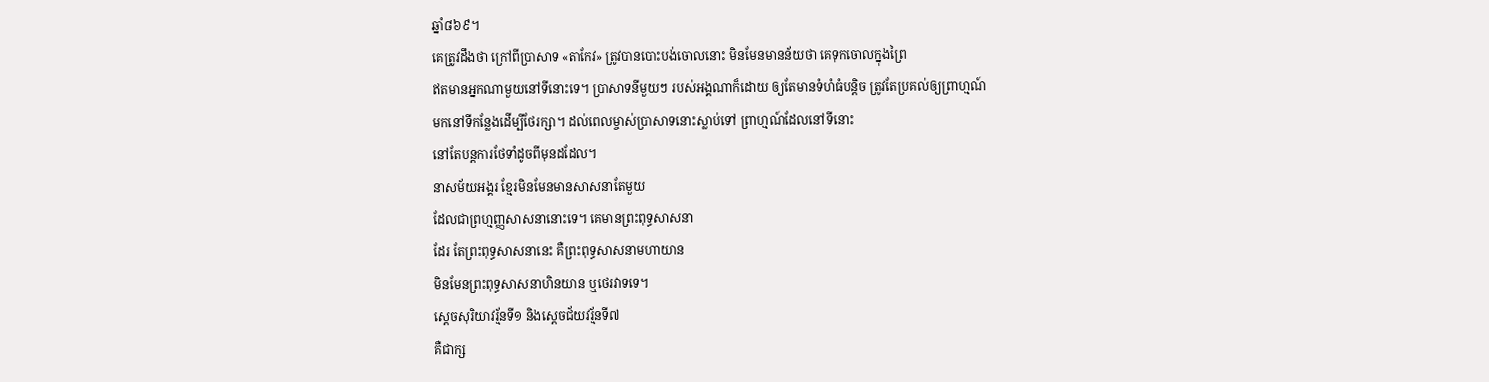ឆ្នាំ៨៦៩។
គេត្រូវដឹងថា ក្រៅពីប្រាសាទ «តាកែវ» ត្រូវបានបោះបង់ចោលនោះ មិនមែនមានន័យថា គេទុកចោលក្នុងព្រៃ
ឥតមានអ្នកណាមួយនៅទីនោះទេ។ ប្រាសាទនីមួយៗ របស់អង្គណាក៏ដោយ ឲ្យតែមានទំហំធំបន្តិច ត្រូវតែប្រគល់ឲ្យព្រាហ្មណ៍
មកនៅទីកន្លែងដើម្បីថែរក្សា។ ដល់ពេលម្ចាស់ប្រាសាទនោះស្លាប់ទៅ ព្រាហ្មណ៍ដែលនៅទីនោះ
នៅតែបន្តការថែទាំដូចពីមុនដដែល។
នាសម័យអង្គរ ខ្មែរមិនមែនមានសាសនាតែមួយ
ដែលជាព្រហ្មញ្ញសាសនានោះទេ។ គេមានព្រះពុទ្ធសាសនា
ដែរ តែព្រះពុទ្ធសាសនានេះ គឺព្រះពុទ្ធសាសនាមហាយាន
មិនមែនព្រះពុទ្ធសាសនាហិនយាន ឬថេរវាទទេ។
ស្តេចសុរិយាវរ្ម័នទី១ និងស្តេចជ័យវរ្ម័នទី៧
គឺជាក្ស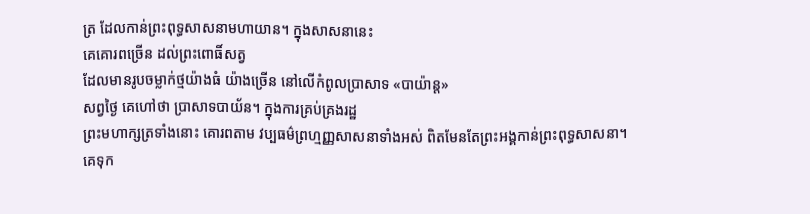ត្រ ដែលកាន់ព្រះពុទ្ធសាសនាមហាយាន។ ក្នុងសាសនានេះ
គេគោរពច្រើន ដល់ព្រះពោធិ៍សត្វ
ដែលមានរូបចម្លាក់ថ្មយ៉ាងធំ យ៉ាងច្រើន នៅលើកំពូលប្រាសាទ «បាយ៉ាន្ត»
សព្វថ្ងៃ គេហៅថា បា្រសាទបាយ័ន។ ក្នុងការគ្រប់គ្រងរដ្ឋ
ព្រះមហាក្សត្រទាំងនោះ គោរពតាម វប្បធម៌ព្រហ្មញ្ញសាសនាទាំងអស់ ពិតមែនតែព្រះអង្គកាន់ព្រះពុទ្ធសាសនា។
គេទុក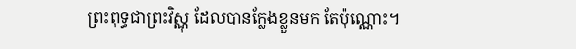ព្រះពុទ្ធជាព្រះវិស្ណុ ដែលបានក្លែងខ្លួនមក តែប៉ុណ្ណោះ។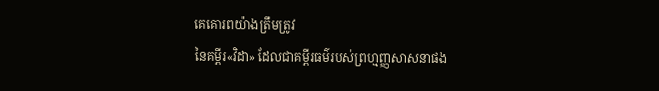គេគោរពយ៉ាងត្រឹមត្រូវ
នៃគម្ពីរ«វិដា» ដែលជាគម្ពីរធម៌របស់ព្រហ្មញ្ញសាសនាផង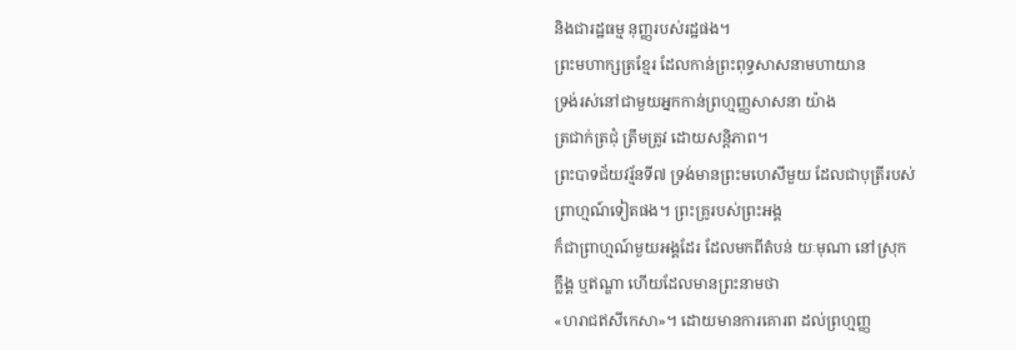និងជារដ្ឋធម្ម នុញ្ញរបស់រដ្ឋផង។
ព្រះមហាក្សត្រខ្មែរ ដែលកាន់ព្រះពុទ្ធសាសនាមហាយាន
ទ្រង់រស់នៅជាមួយអ្នកកាន់ព្រហ្មញ្ញសាសនា យ៉ាង
ត្រជាក់ត្រជុំ ត្រឹមត្រូវ ដោយសន្តិភាព។
ព្រះបាទជ័យវរ្ម័នទី៧ ទ្រង់មានព្រះមហេសីមួយ ដែលជាបុត្រីរបស់
ព្រាហ្មណ៍ទៀតផង។ ព្រះគ្រូរបស់ព្រះអង្គ
ក៏ជាព្រាហ្មណ៍មួយអង្គដែរ ដែលមកពីតំបន់ យៈមុណា នៅស្រុក
ក្លឹង្គ ឬឥណ្ឌា ហើយដែលមានព្រះនាមថា
«ហរាជឥសីកេសា»។ ដោយមានការគោរព ដល់ព្រហ្មញ្ញ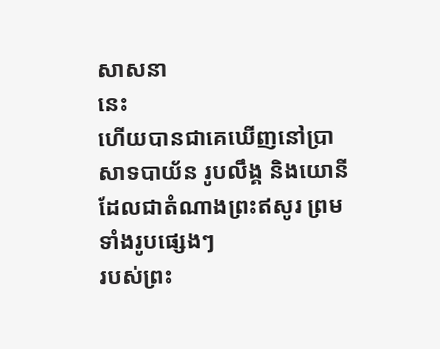សាសនា
នេះ
ហើយបានជាគេឃើញនៅប្រាសាទបាយ័ន រូបលឹង្គ និងយោនី ដែលជាតំណាងព្រះឥសូរ ព្រមទាំងរូបផ្សេងៗ
របស់ព្រះ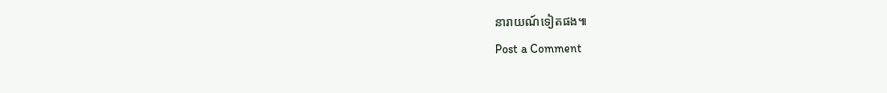នារាយណ៍ទៀតផង៕
Post a Comment